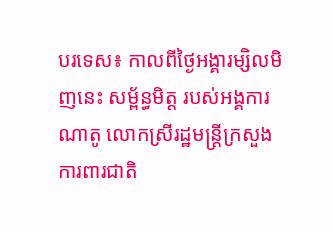បរទេស៖ កាលពីថ្ងៃអង្គារម្សិលមិញនេះ សម្ព័ន្ធមិត្ត របស់អង្គការណាតូ លោកស្រីរដ្ឋមន្ត្រីក្រសួងការពារជាតិ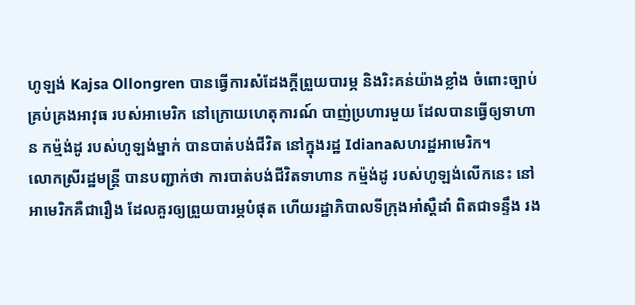ហូឡង់ Kajsa Ollongren បានធ្វើការសំដែងក្តីព្រួយបារម្ភ និងរិះគន់យ៉ាងខ្លាំង ចំពោះច្បាប់ គ្រប់គ្រងអាវុធ របស់អាមេរិក នៅក្រោយហេតុការណ៍ បាញ់ប្រហារមួយ ដែលបានធ្វើឲ្យទាហាន កម្ម៉ង់ដូ របស់ហូឡង់ម្នាក់ បានបាត់បង់ជីវិត នៅក្នុងរដ្ឋ Idianaសហរដ្ឋអាមេរិក។
លោកស្រីរដ្ឋមន្ត្រី បានបញ្ជាក់ថា ការបាត់បង់ជីវិតទាហាន កម្ម៉ង់ដូ របស់ហូឡង់លើកនេះ នៅអាមេរិកគឺជារឿង ដែលគួរឲ្យព្រួយបារម្ភបំផុត ហើយរដ្ឋាភិបាលទីក្រុងអាំស្តឺដាំ ពិតជាទន្ទឹង រង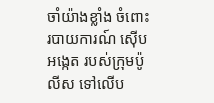ចាំយ៉ាងខ្លាំង ចំពោះរបាយការណ៍ ស៊ើបអង្កេត របស់ក្រុមប៉ូលីស ទៅលើប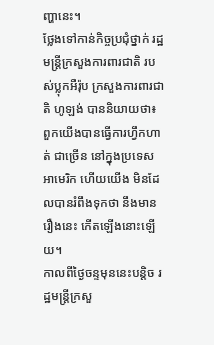ញ្ហានេះ។
ថ្លែងទៅកាន់កិច្ចប្រជុំថ្នាក់ រដ្ឋមន្ត្រីក្រសួងការពារជាតិ របស់ប្លុកអឺរ៉ុប ក្រសួងការពារជាតិ ហូឡង់ បាននិយាយថា៖ ពួកយើងបានធ្វើការហ្វឹកហាត់ ជាច្រើន នៅក្នុងប្រទេសអាមេរិក ហើយយើង មិនដែលបានរំពឹងទុកថា នឹងមានរឿងនេះ កើតឡើងនោះឡើយ។
កាលពីថ្ងៃចន្ទមុននេះបន្តិច រដ្ឋមន្ត្រីក្រសួ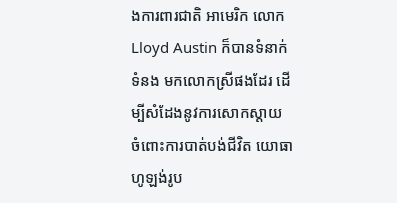ងការពារជាតិ អាមេរិក លោក Lloyd Austin ក៏បានទំនាក់ទំនង មកលោកស្រីផងដែរ ដើម្បីសំដែងនូវការសោកស្តាយ ចំពោះការបាត់បង់ជីវិត យោធាហូឡង់រូប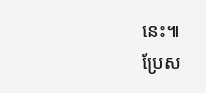នេះ៕
ប្រែស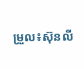ម្រួល៖ស៊ុនលី